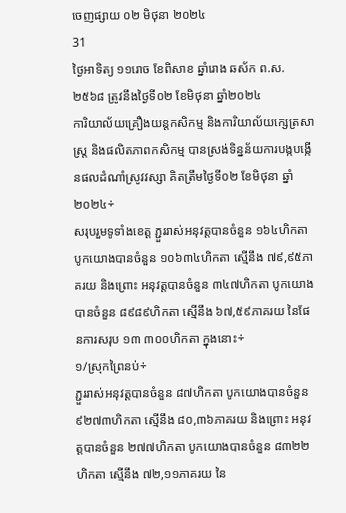ចេញផ្សាយ ០២ មិថុនា ២០២៤
31
ថ្ងៃអាទិត្យ ១១រោច ខែពិសាខ ឆ្នាំរោង ឆស័ក ព.ស.២៥៦៨ ត្រូវនឹងថ្ងៃទី០២ ខែមិថុនា ឆ្នាំ២០២៤
ការិយាល័យគ្រឿងយន្តកសិកម្ម និងការិយាល័យក្សេត្រសាស្ត្រ និងផលិតភាពកសិកម្ម បានស្រង់ទិន្នន័យការបង្កបង្កើនផលដំណាំស្រូវវស្សា គិតត្រឹមថ្ងៃទី០២ ខែមិថុនា ឆ្នាំ២០២៤÷
សរុបរួមទូទាំងខេត្ត ភ្ជួររាស់អនុវត្តបានចំនួន ១៦៤ហិកតា បូកយោងបានចំនួន ១០៦៣៤ហិកតា ស្មើនឹង ៧៩,៩៥ភាគរយ និងព្រោះ អនុវត្តបានចំនួន ៣៤៧ហិកតា បូកយោងបានចំនួន ៨៩៨៩ហិកតា ស្មើនឹង ៦៧,៥៩ភាគរយ នៃផែនការសរុប ១៣ ៣០០ហិកតា ក្នុងនោះ÷
១/ស្រុកព្រៃនប់÷
ភ្ជួររាស់អនុវត្តបានចំនួន ៨៧ហិកតា បូកយោងបានចំនួន ៩២៧៣ហិកតា ស្មើនឹង ៨០,៣៦ភាគរយ និងព្រោះ អនុវត្តបានចំនួន ២៧៧ហិកតា បូកយោងបានចំនួន ៨៣២២ហិកតា ស្មើនឹង ៧២,១១ភាគរយ នៃ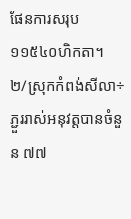ផែនការសរុប ១១៥៤០ហិកតា។
២/ស្រុកកំពង់សីលា÷
ភ្ជួររាស់អនុវត្តបានចំនួន ៧៧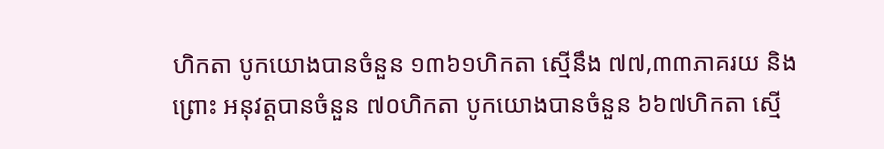ហិកតា បូកយោងបានចំនួន ១៣៦១ហិកតា ស្មើនឹង ៧៧,៣៣ភាគរយ និងព្រោះ អនុវត្តបានចំនួន ៧០ហិកតា បូកយោងបានចំនួន ៦៦៧ហិកតា ស្មើ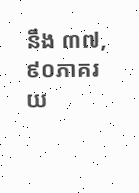នឹង ៣៧,៩០ភាគរយ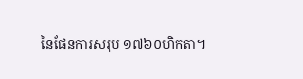នៃផែនការសរុប ១៧៦០ហិកតា។